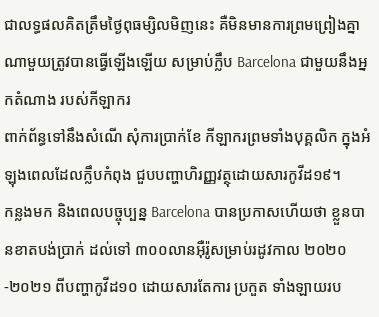ជាលទ្ធផលគិតត្រឹមថ្ងៃពុធម្សិលមិញនេះ គឺមិនមានការព្រមព្រៀងគ្នា ណាមួយត្រូវបានធ្វើឡើងឡើយ សម្រាប់ក្លឹប Barcelona ជាមួយនឹងអ្នកតំណាង របស់កីឡាករ
ពាក់ព័ន្ធទៅនឹងសំណើ សុំការប្រាក់ខែ កីឡាករព្រមទាំងបុគ្គលិក ក្នុងអំឡុងពេលដែលក្លឹបកំពុង ជួបបញ្ហាហិរញ្ញវត្ថុដោយសារកូវីដ១៩។
កន្លងមក និងពេលបច្ចុប្បន្ន Barcelona បានប្រកាសហើយថា ខ្លួនបានខាតបង់ប្រាក់ ដល់ទៅ ៣០០លានអ៊ឺរ៉ូសម្រាប់រដូវកាល ២០២០-២០២១ ពីបញ្ហាកូវីដ១០ ដោយសារតែការ ប្រកួត ទាំងឡាយរប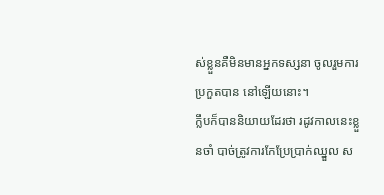ស់ខ្លួនគឺមិនមានអ្នកទស្សនា ចូលរួមការប្រកួតបាន នៅឡើយនោះ។
ក្លឹបក៏បាននិយាយដែរថា រដូវកាលនេះខ្លួនចាំ បាច់ត្រូវការកែប្រែប្រាក់ឈ្នួល ស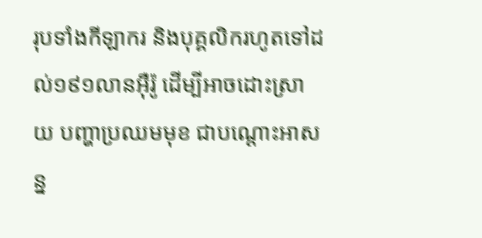រុបទាំងកីឡាករ និងបុគ្គលិករហូតទៅដល់១៩១លានអ៊ឺរ៉ូ ដើម្បីអាចដោះស្រាយ បញ្ហាប្រឈមមុខ ជាបណ្តោះអាសន្ន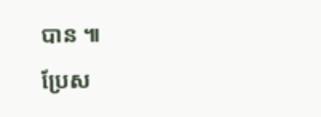បាន ៕
ប្រែស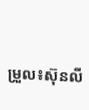ម្រួល៖ស៊ុនលី